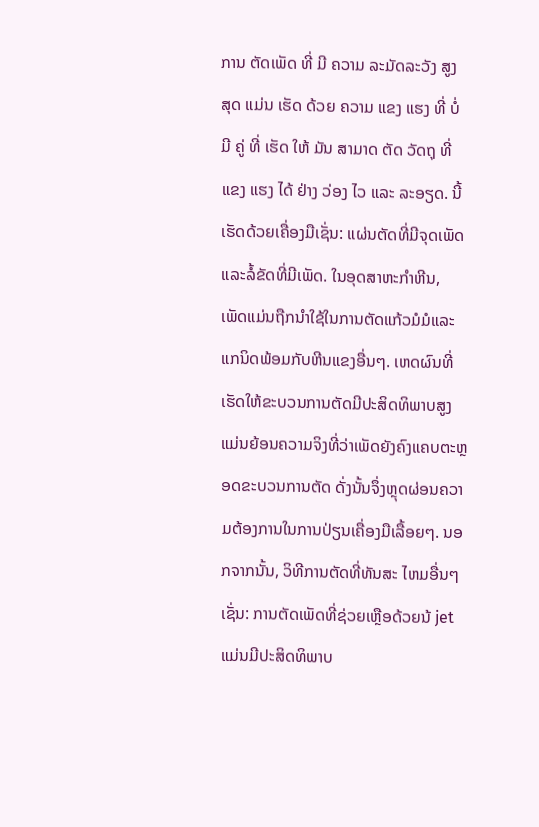ການ ຕັດເພັດ ທີ່ ມີ ຄວາມ ລະມັດລະວັງ ສູງ ສຸດ ແມ່ນ ເຮັດ ດ້ວຍ ຄວາມ ແຂງ ແຮງ ທີ່ ບໍ່ ມີ ຄູ່ ທີ່ ເຮັດ ໃຫ້ ມັນ ສາມາດ ຕັດ ວັດຖຸ ທີ່ ແຂງ ແຮງ ໄດ້ ຢ່າງ ວ່ອງ ໄວ ແລະ ລະອຽດ. ນີ້ເຮັດດ້ວຍເຄື່ອງມືເຊັ່ນ: ແຜ່ນຕັດທີ່ມີຈຸດເພັດແລະລໍ້ຂັດທີ່ມີເພັດ. ໃນອຸດສາຫະກໍາຫີນ, ເພັດແມ່ນຖືກນໍາໃຊ້ໃນການຕັດແກ້ວມໍມໍແລະແກນິດພ້ອມກັບຫີນແຂງອື່ນໆ. ເຫດຜົນທີ່ເຮັດໃຫ້ຂະບວນການຕັດມີປະສິດທິພາບສູງແມ່ນຍ້ອນຄວາມຈິງທີ່ວ່າເພັດຍັງຄົງແຄບຕະຫຼອດຂະບວນການຕັດ ດັ່ງນັ້ນຈຶ່ງຫຼຸດຜ່ອນຄວາມຕ້ອງການໃນການປ່ຽນເຄື່ອງມືເລື້ອຍໆ. ນອກຈາກນັ້ນ, ວິທີການຕັດທີ່ທັນສະ ໄຫມອື່ນໆເຊັ່ນ: ການຕັດເພັດທີ່ຊ່ວຍເຫຼືອດ້ວຍນ້ jet ແມ່ນມີປະສິດທິພາບ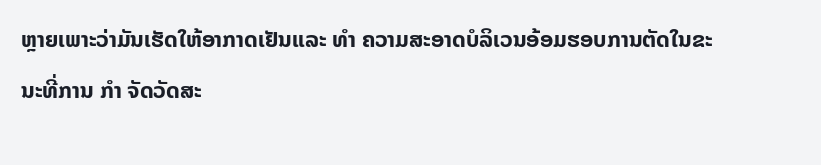ຫຼາຍເພາະວ່າມັນເຮັດໃຫ້ອາກາດເຢັນແລະ ທໍາ ຄວາມສະອາດບໍລິເວນອ້ອມຮອບການຕັດໃນຂະນະທີ່ການ ກໍາ ຈັດວັດສະ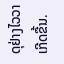ດຸຢ່າງໄວວາເກີດຂື້ນ.